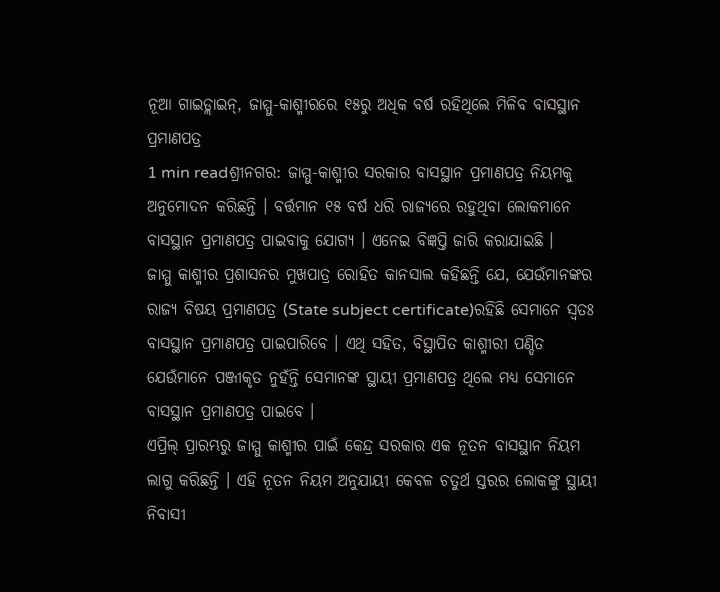ନୂଆ ଗାଇଡ୍ଲାଇନ୍, ଜାମ୍ମୁ-କାଶ୍ମୀରରେ ୧୫ରୁ ଅଧିକ ବର୍ଷ ରହିଥିଲେ ମିଳିବ ବାସସ୍ଥାନ ପ୍ରମାଣପତ୍ର
1 min readଶ୍ରୀନଗର: ଜାମ୍ମୁ-କାଶ୍ମୀର ସରକାର ବାସସ୍ଥାନ ପ୍ରମାଣପତ୍ର ନିୟମକୁ ଅନୁମୋଦନ କରିଛନ୍ତି । ବର୍ତ୍ତମାନ ୧୫ ବର୍ଷ ଧରି ରାଜ୍ୟରେ ରହୁଥିବା ଲୋକମାନେ ବାସସ୍ଥାନ ପ୍ରମାଣପତ୍ର ପାଇବାକୁ ଯୋଗ୍ୟ । ଏନେଇ ବିଜ୍ଞପ୍ତି ଜାରି କରାଯାଇଛି ।
ଜାମ୍ମୁ କାଶ୍ମୀର ପ୍ରଶାସନର ମୁଖପାତ୍ର ରୋହିତ କାନସାଲ କହିଛନ୍ତି ଯେ, ଯେଉଁମାନଙ୍କର ରାଜ୍ୟ ବିଷୟ ପ୍ରମାଣପତ୍ର (State subject certificate)ରହିଛି ସେମାନେ ସ୍ୱତଃ ବାସସ୍ଥାନ ପ୍ରମାଣପତ୍ର ପାଇପାରିବେ । ଏଥି ସହିତ, ବିସ୍ଥାପିତ କାଶ୍ମୀରୀ ପଣ୍ଡିତ ଯେଉଁମାନେ ପଞ୍ଜୀକୃତ ନୁହଁନ୍ତି ସେମାନଙ୍କ ସ୍ଥାୟୀ ପ୍ରମାଣପତ୍ର ଥିଲେ ମଧ୍ୟ ସେମାନେ ବାସସ୍ଥାନ ପ୍ରମାଣପତ୍ର ପାଇବେ ।
ଏପ୍ରିଲ୍ ପ୍ରାରମ୍ଭରୁ ଜାମ୍ମୁ କାଶ୍ମୀର ପାଇଁ କେନ୍ଦ୍ର ସରକାର ଏକ ନୂତନ ବାସସ୍ଥାନ ନିୟମ ଲାଗୁ କରିଛନ୍ତି । ଏହି ନୂତନ ନିୟମ ଅନୁଯାୟୀ କେବଳ ଚତୁର୍ଥ ସ୍ତରର ଲୋକଙ୍କୁ ସ୍ଥାୟୀ ନିବାସୀ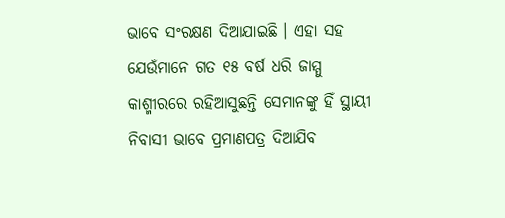ଭାବେ ସଂରକ୍ଷଣ ଦିଆଯାଇଛି । ଏହା ସହ ଯେଉଁମାନେ ଗତ ୧୫ ବର୍ଷ ଧରି ଜାମ୍ମୁ କାଶ୍ମୀରରେ ରହିଆସୁଛନ୍ତି ସେମାନଙ୍କୁ ହିଁ ସ୍ଥାୟୀ ନିବାସୀ ଭାବେ ପ୍ରମାଣପତ୍ର ଦିଆଯିବ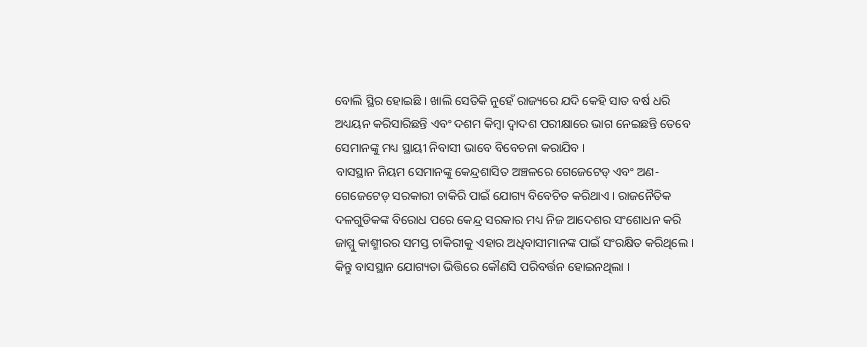ବୋଲି ସ୍ଥିର ହୋଇଛି । ଖାଲି ସେତିକି ନୁହେଁ ରାଜ୍ୟରେ ଯଦି କେହି ସାତ ବର୍ଷ ଧରି ଅଧ୍ୟୟନ କରିସାରିଛନ୍ତି ଏବଂ ଦଶମ କିମ୍ବା ଦ୍ୱାଦଶ ପରୀକ୍ଷାରେ ଭାଗ ନେଇଛନ୍ତି ତେବେ ସେମାନଙ୍କୁ ମଧ୍ୟ ସ୍ଥାୟୀ ନିବାସୀ ଭାବେ ବିବେଚନା କରାଯିବ ।
ବାସସ୍ଥାନ ନିୟମ ସେମାନଙ୍କୁ କେନ୍ଦ୍ରଶାସିତ ଅଞ୍ଚଳରେ ଗେଜେଟେଡ୍ ଏବଂ ଅଣ-ଗେଜେଟେଡ୍ ସରକାରୀ ଚାକିରି ପାଇଁ ଯୋଗ୍ୟ ବିବେଚିତ କରିଥାଏ । ରାଜନୈତିକ ଦଳଗୁଡିକଙ୍କ ବିରୋଧ ପରେ କେନ୍ଦ୍ର ସରକାର ମଧ୍ୟ ନିଜ ଆଦେଶର ସଂଶୋଧନ କରି ଜାମ୍ମୁ କାଶ୍ମୀରର ସମସ୍ତ ଚାକିରୀକୁ ଏହାର ଅଧିବାସୀମାନଙ୍କ ପାଇଁ ସଂରକ୍ଷିତ କରିଥିଲେ । କିନ୍ତୁ ବାସସ୍ଥାନ ଯୋଗ୍ୟତା ଭିତ୍ତିରେ କୌଣସି ପରିବର୍ତ୍ତନ ହୋଇନଥିଲା ।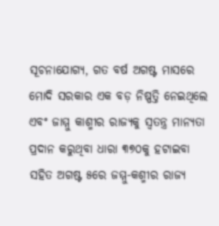ସୂଚନାଯୋଗ୍ୟ, ଗତ ବର୍ଷ ଅଗଷ୍ଟ ମାସରେ ମୋଦି ସରକାର ଏକ ବଡ଼ ନିଷ୍ପତ୍ତି ନେଇଥିଲେ ଏବଂ ଜାମ୍ମୁ କାଶ୍ମୀର ରାଜ୍ୟକୁ ସ୍ୱତନ୍ତ୍ର ମାନ୍ୟତା ପ୍ରଦାନ କରୁଥିବା ଧାରା ୩୭୦କୁ ହଟାଇବା ସହିତ ଅଗଷ୍ଟ ୫ରେ ଜମ୍ମୁ-କଶ୍ମୀର ରାଜ୍ୟ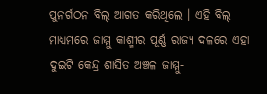ପୁନର୍ଗଠନ ବିଲ୍ ଆଗତ କରିଥିଲେ । ଏହି ବିଲ୍ ମାଧ୍ୟମରେ ଜାମ୍ମୁ କାଶ୍ମୀର ପୂର୍ଣ୍ଣ ରାଜ୍ୟ ଦଳରେ ଏହା ଦୁଇଟି କେନ୍ଦ୍ର ଶାସିତ ଅଞ୍ଚଳ ଜାମ୍ମୁ-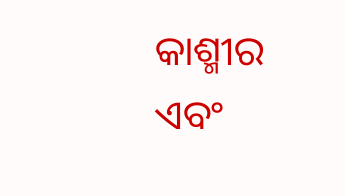କାଶ୍ମୀର ଏବଂ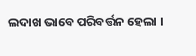ଲଦାଖ ଭାବେ ପରିବର୍ତ୍ତନ ହେଲା ।